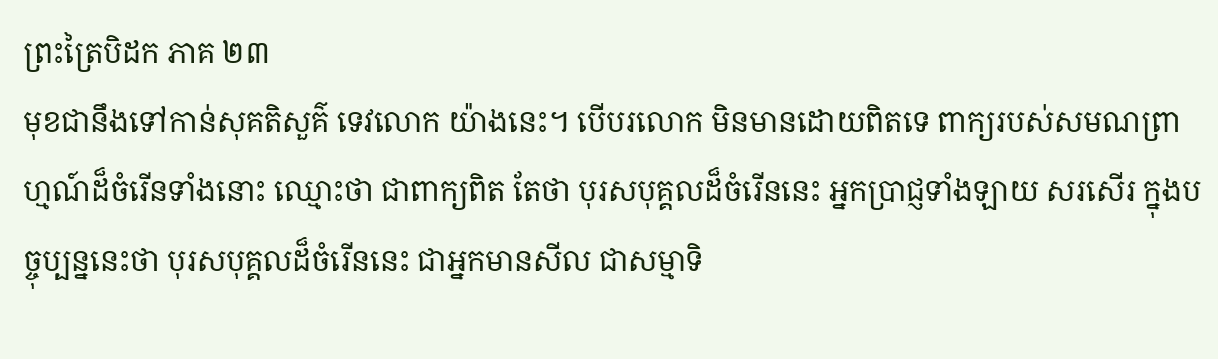ព្រះត្រៃបិដក ភាគ ២៣
មុខជានឹងទៅកាន់សុគតិសួគ៌ ទេវលោក យ៉ាងនេះ។ បើបរលោក មិនមានដោយពិតទេ ពាក្យរបស់សមណព្រាហ្មណ៍ដ៏ចំរើនទាំងនោះ ឈ្មោះថា ជាពាក្យពិត តែថា បុរសបុគ្គលដ៏ចំរើននេះ អ្នកប្រាជ្ញទាំងឡាយ សរសើរ ក្នុងបច្ចុប្បន្ននេះថា បុរសបុគ្គលដ៏ចំរើននេះ ជាអ្នកមានសីល ជាសម្មាទិ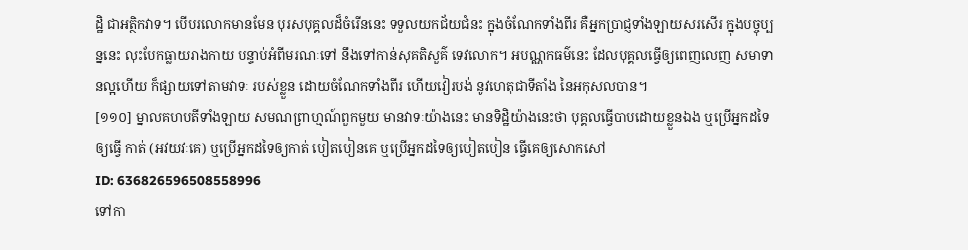ដ្ឋិ ជាអត្ថិកវាទ។ បើបរលោកមានមែន បុរសបុគ្គលដ៏ចំរើននេះ ទទួលយកជ័យជំនះ ក្នុងចំណែកទាំងពីរ គឺអ្នកប្រាជ្ញទាំងឡាយសរសើរ ក្នុងបច្ចុប្បន្ននេះ លុះបែកធ្លាយរាងកាយ បន្ទាប់អំពីមរណៈទៅ នឹងទៅកាន់សុគតិសួគ៌ ទេវលោក។ អបណ្ណកធម៌នេះ ដែលបុគ្គលធ្វើឲ្យពេញលេញ សមាទានល្អហើយ ក៏ផ្សាយទៅតាមវាទៈ របស់ខ្លួន ដោយចំណែកទាំងពីរ ហើយវៀរបង់ នូវហេតុជាទីតាំង នៃអកុសលបាន។
[១១០] ម្នាលគហបតីទាំងឡាយ សមណព្រាហ្មណ៍ពួកមួយ មានវាទៈយ៉ាងនេះ មានទិដ្ឋិយ៉ាងនេះថា បុគ្គលធ្វើបាបដោយខ្លួនឯង ឬប្រើអ្នកដទៃឲ្យធ្វើ កាត់ (អវយវៈគេ) ឬប្រើអ្នកដទៃឲ្យកាត់ បៀតបៀនគេ ឬប្រើអ្នកដទៃឲ្យបៀតបៀន ធ្វើគេឲ្យសោកសៅ
ID: 636826596508558996
ទៅកា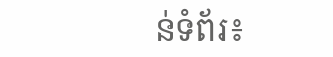ន់ទំព័រ៖